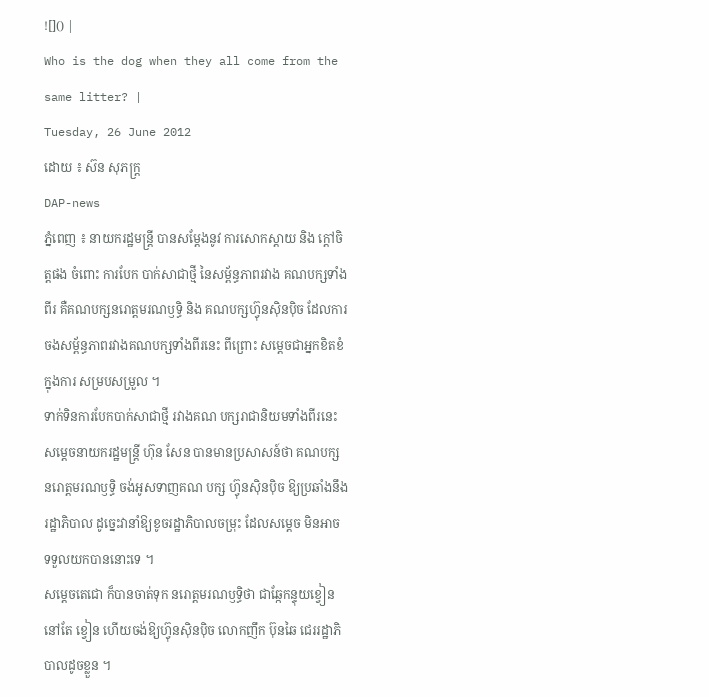![]() |
Who is the dog when they all come from the same litter? |
Tuesday, 26 June 2012
ដោយ ៖ ស៊ន សុភក្ដ្រ
DAP-news
ភ្នំពេញ ៖ នាយករដ្ឋមន្ដ្រី បានសម្ដែងនូវ ការសោកស្ដាយ និង ក្ដៅចិត្ដផង ចំពោះ ការបែក បាក់សាជាថ្មី នៃសម្ព័ន្ធភាពរវាង គណបក្សទាំងពីរ គឺគណបក្សនរោត្ដមរណឫទ្ធិ និង គណបក្សហ្វ៊ុនស៊ិនប៉ិច ដែលការចងសម្ព័ន្ធភាពរវាងគណបក្សទាំងពីរនេះ ពីព្រោះ សម្ដេចជាអ្នកខិតខំ ក្នុងការ សម្របសម្រួល ។
ទាក់ទិនការបែកបាក់សាជាថ្មី រវាងគណ បក្សរាជានិយមទាំងពីរនេះ សម្ដេចនាយករដ្ឋមន្ដ្រី ហ៊ុន សែន បានមានប្រសាសន៍ថា គណបក្ស នរោត្ដមរណឫទ្ធិ ចង់អូសទាញគណ បក្ស ហ្វ៊ុនស៊ិនប៉ិច ឱ្យប្រឆាំងនឹងរដ្ឋាភិបាល ដូច្នេះវានាំឱ្យខូចរដ្ឋាភិបាលចម្រុះ ដែលសម្ដេច មិនអាច ទទួលយកបាននោះទេ ។
សម្ដេចតេជោ ក៏បានចាត់ទុក នរោត្ដមរណឫទ្ធិថា ជាឆ្កែកន្ទុយខ្វៀន នៅតែ ខ្វៀន ហើយចង់ឱ្យហ្វ៊ុនស៊ិនប៉ិច លោកញឹក ប៊ុនឆៃ ជេររដ្ឋាភិបាលដូចខ្លួន ។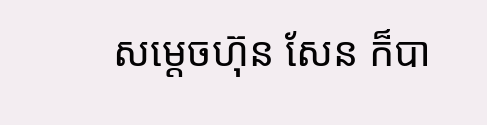សម្ដេចហ៊ុន សែន ក៏បា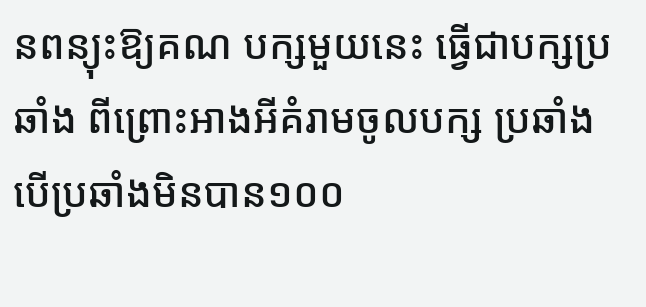នពន្យុះឱ្យគណ បក្សមួយនេះ ធ្វើជាបក្សប្រឆាំង ពីព្រោះអាងអីគំរាមចូលបក្ស ប្រឆាំង បើប្រឆាំងមិនបាន១០០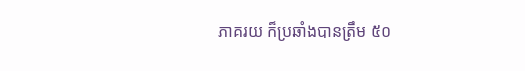ភាគរយ ក៏ប្រឆាំងបានត្រឹម ៥០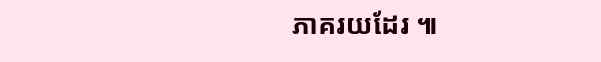ភាគរយដែរ ៕